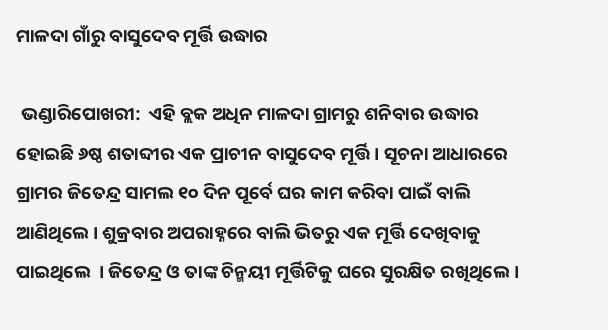ମାଳଦା ଗାଁରୁ ବାସୁଦେବ ମୂର୍ତ୍ତି ଉଦ୍ଧାର

 ଭଣ୍ଡାରିପୋଖରୀ:  ଏହି ବ୍ଲକ ଅଧିନ ମାଳଦା ଗ୍ରାମରୁ ଶନିବାର ଉଦ୍ଧାର ହୋଇଛି ୬ଷ୍ଠ ଶତାବ୍ଦୀର ଏକ ପ୍ରାଚୀନ ବାସୁଦେବ ମୂର୍ତ୍ତି । ସୂଚନା ଆଧାରରେ ଗ୍ରାମର ଜିତେନ୍ଦ୍ର ସାମଲ ୧୦ ଦିନ ପୂର୍ବେ ଘର କାମ କରିବା ପାଇଁ ବାଲି ଆଣିଥିଲେ । ଶୁକ୍ରବାର ଅପରାହ୍ନରେ ବାଲି ଭିତରୁ ଏକ ମୂର୍ତ୍ତି ଦେଖିବାକୁ ପାଇଥିଲେ  । ଜିତେନ୍ଦ୍ର ଓ ତାଙ୍କ ଚିନ୍ମୟୀ ମୂର୍ତ୍ତିଟିକୁ ଘରେ ସୁରକ୍ଷିତ ରଖିଥିଲେ ।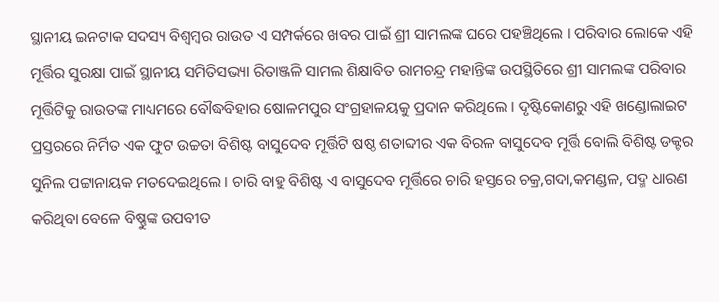ସ୍ଥାନୀୟ ଇନଟାକ ସଦସ୍ୟ ବିଶ୍ୱମ୍ବର ରାଉତ ଏ ସମ୍ପର୍କରେ ଖବର ପାଇଁ ଶ୍ରୀ ସାମଲଙ୍କ ଘରେ ପହଞ୍ଚିଥିଲେ । ପରିବାର ଲୋକେ ଏହି ମୂର୍ତ୍ତିର ସୁରକ୍ଷା ପାଇଁ ସ୍ଥାନୀୟ ସମିତିସଭ୍ୟା ରିତାଞ୍ଜଳି ସାମଲ ଶିକ୍ଷାବିତ ରାମଚନ୍ଦ୍ର ମହାନ୍ତିଙ୍କ ଉପସ୍ଥିତିରେ ଶ୍ରୀ ସାମଲଙ୍କ ପରିବାର ମୂର୍ତ୍ତିଟିକୁ ରାଉତଙ୍କ ମାଧ୍ୟମରେ ବୌଦ୍ଧବିହାର ଷୋଳମପୁର ସଂଗ୍ରହାଳୟକୁ ପ୍ରଦାନ କରିଥିଲେ । ଦୃଷ୍ଟିକୋଣରୁ ଏହି ଖଣ୍ଡୋଲାଇଟ ପ୍ରସ୍ତରରେ ନିର୍ମିତ ଏକ ଫୁଟ ଉଚ୍ଚତା ବିଶିଷ୍ଟ ବାସୁଦେବ ମୂର୍ତ୍ତିଟି ଷଷ୍ଠ ଶତାବ୍ଦୀର ଏକ ବିରଳ ବାସୁଦେବ ମୂର୍ତ୍ତି ବୋଲି ବିଶିଷ୍ଟ ଡକ୍ଟର ସୁନିଲ ପଟ୍ଟାନାୟକ ମତଦେଇଥିଲେ । ଚାରି ବାହୁ ବିଶିଷ୍ଟ ଏ ବାସୁଦେବ ମୂର୍ତ୍ତିରେ ଚାରି ହସ୍ତରେ ଚକ୍ର,ଗଦା,କମଣ୍ଡଳ, ପଦ୍ମ ଧାରଣ କରିଥିବା ବେଳେ ବିଷ୍ଣୁଙ୍କ ଉପବୀତ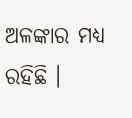ଅଳଙ୍କାର ମଧ୍ୟ ରହିଛି ।